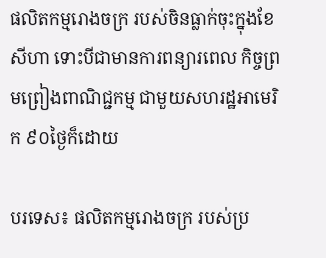ផលិតកម្មរោងចក្រ របស់ចិនធ្លាក់ចុះក្នុងខែសីហា ទោះបីជាមានការពន្យារពេល កិច្ចព្រមព្រៀងពាណិជ្ជកម្ម ជាមួយសហរដ្ឋអាមេរិក ៩០ថ្ងៃក៏ដោយ

បរទេស៖ ផលិតកម្មរោងចក្រ របស់ប្រ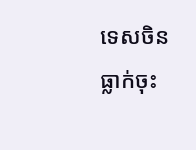ទេសចិន ធ្លាក់ចុះ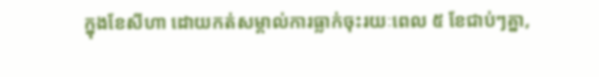ក្នុងខែសីហា ដោយកត់សម្គាល់ការធ្លាក់ចុះរយៈពេល ៥ ខែជាប់ៗគ្នា,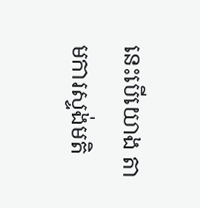នេះបើយោង តាមការស្ទង់មតិ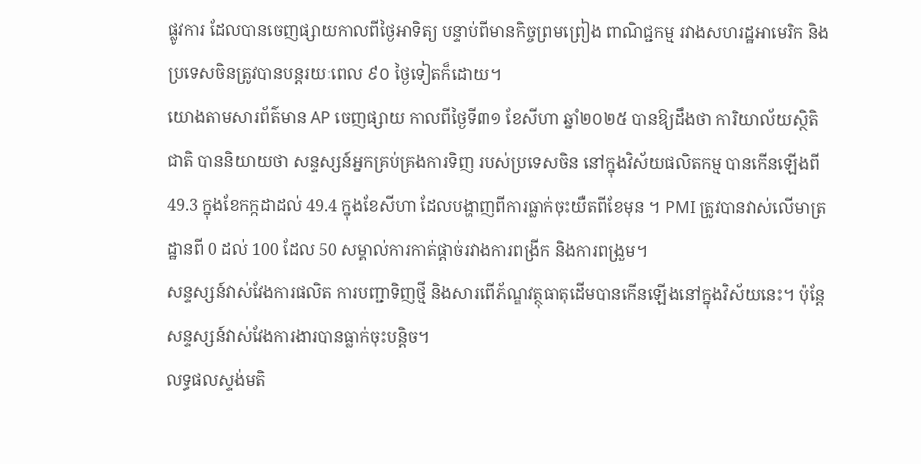ផ្លូវការ ដែលបានចេញផ្សាយកាលពីថ្ងៃអាទិត្យ បន្ទាប់ពីមានកិច្ចព្រមព្រៀង ពាណិជ្ជកម្ម រវាងសហរដ្ឋអាមេរិក និងប្រទេសចិនត្រូវបានបន្តរយៈពេល ៩០ ថ្ងៃទៀតក៏ដោយ។
យោងតាមសារព័ត៌មាន AP ចេញផ្សាយ កាលពីថ្ងៃទី៣១ ខែសីហា ឆ្នាំ២០២៥ បានឱ្យដឹងថា ការិយាល័យស្ថិតិជាតិ បាននិយាយថា សន្ទស្សន៍អ្នកគ្រប់គ្រងការទិញ របស់ប្រទេសចិន នៅក្នុងវិស័យផលិតកម្ម បានកើនឡើងពី 49.3 ក្នុងខែកក្កដាដល់ 49.4 ក្នុងខែសីហា ដែលបង្ហាញពីការធ្លាក់ចុះយឺតពីខែមុន ។ PMI ត្រូវបានវាស់លើមាត្រដ្ឋានពី 0 ដល់ 100 ដែល 50 សម្គាល់ការកាត់ផ្តាច់រវាងការពង្រីក និងការពង្រួម។
សន្ទស្សន៍វាស់វែងការផលិត ការបញ្ជាទិញថ្មី និងសារពើភ័ណ្ឌវត្ថុធាតុដើមបានកើនឡើងនៅក្នុងវិស័យនេះ។ ប៉ុន្តែសន្ទស្សន៍វាស់វែងការងារបានធ្លាក់ចុះបន្តិច។
លទ្ធផលស្ទង់មតិ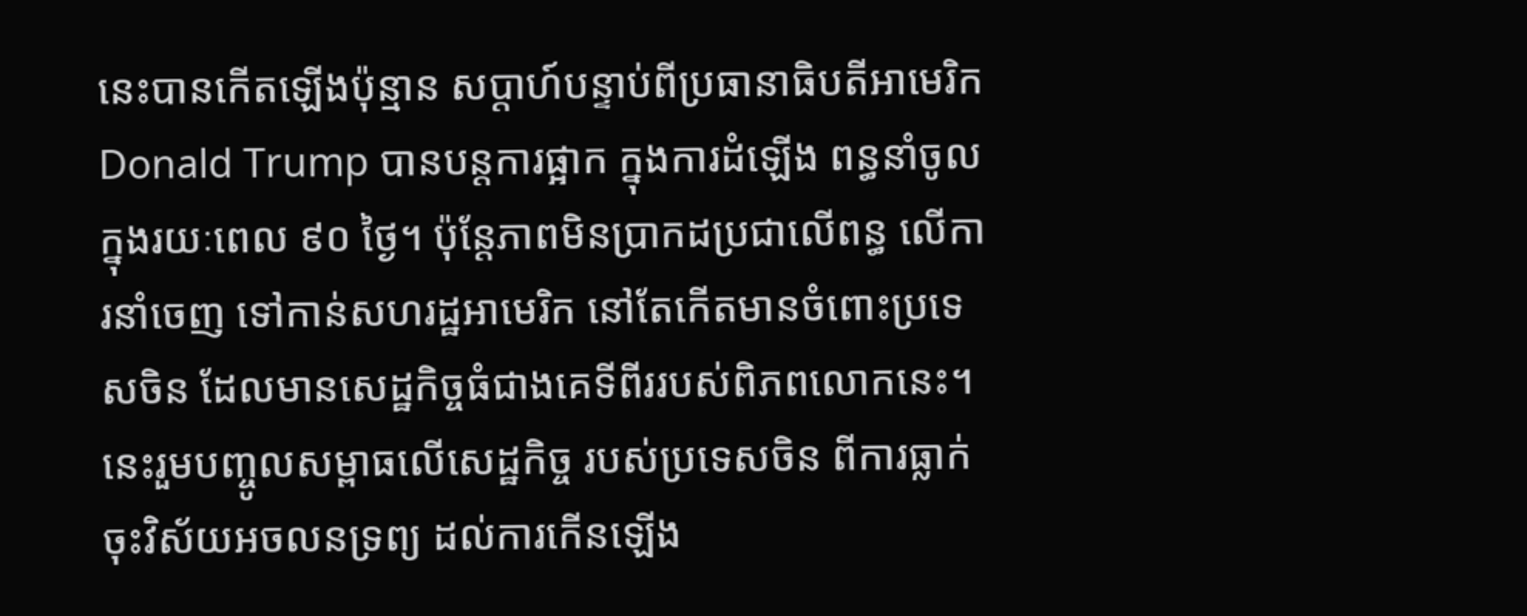នេះបានកើតឡើងប៉ុន្មាន សប្តាហ៍បន្ទាប់ពីប្រធានាធិបតីអាមេរិក Donald Trump បានបន្តការផ្អាក ក្នុងការដំឡើង ពន្ធនាំចូលក្នុងរយៈពេល ៩០ ថ្ងៃ។ ប៉ុន្តែភាពមិនប្រាកដប្រជាលើពន្ធ លើការនាំចេញ ទៅកាន់សហរដ្ឋអាមេរិក នៅតែកើតមានចំពោះប្រទេសចិន ដែលមានសេដ្ឋកិច្ចធំជាងគេទីពីររបស់ពិភពលោកនេះ។
នេះរួមបញ្ចូលសម្ពាធលើសេដ្ឋកិច្ច របស់ប្រទេសចិន ពីការធ្លាក់ចុះវិស័យអចលនទ្រព្យ ដល់ការកើនឡើង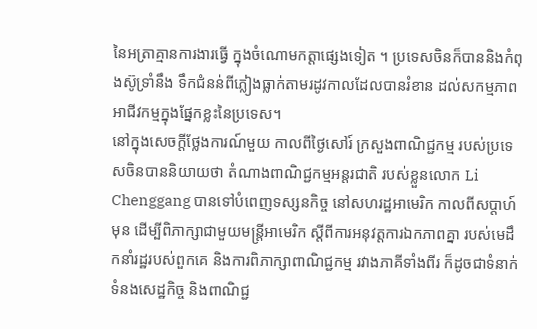នៃអត្រាគ្មានការងារធ្វើ ក្នុងចំណោមកត្តាផ្សេងទៀត ។ ប្រទេសចិនក៏បាននិងកំពុងស៊ូទ្រាំនឹង ទឹកជំនន់ពីភ្លៀងធ្លាក់តាមរដូវកាលដែលបានរំខាន ដល់សកម្មភាពអាជីវកម្មក្នុងផ្នែកខ្លះនៃប្រទេស។
នៅក្នុងសេចក្តីថ្លែងការណ៍មួយ កាលពីថ្ងៃសៅរ៍ ក្រសួងពាណិជ្ជកម្ម របស់ប្រទេសចិនបាននិយាយថា តំណាងពាណិជ្ជកម្មអន្តរជាតិ របស់ខ្លួនលោក Li Chenggang បានទៅបំពេញទស្សនកិច្ច នៅសហរដ្ឋអាមេរិក កាលពីសប្តាហ៍មុន ដើម្បីពិភាក្សាជាមួយមន្ត្រីអាមេរិក ស្តីពីការអនុវត្តការឯកភាពគ្នា របស់មេដឹកនាំរដ្ឋរបស់ពួកគេ និងការពិភាក្សាពាណិជ្ជកម្ម រវាងភាគីទាំងពីរ ក៏ដូចជាទំនាក់ទំនងសេដ្ឋកិច្ច និងពាណិជ្ជ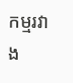កម្មរវាង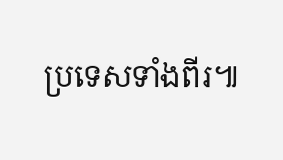ប្រទេសទាំងពីរ៕